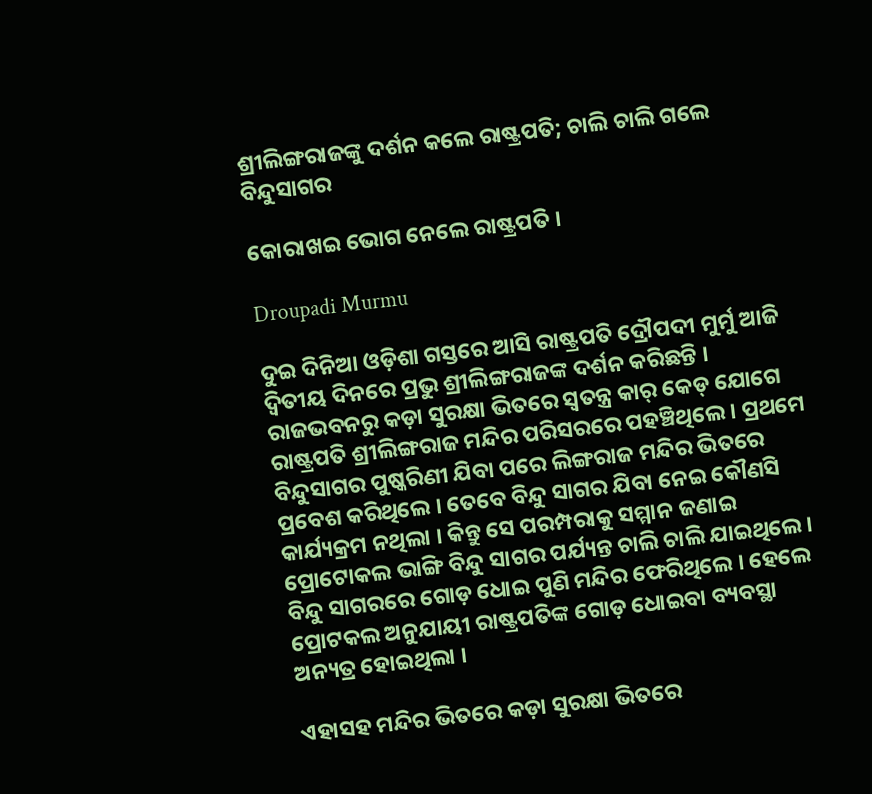ଶ୍ରୀଲିଙ୍ଗରାଜଙ୍କୁ ଦର୍ଶନ କଲେ ରାଷ୍ଟ୍ରପତି; ଚାଲି ଚାଲି ଗଲେ ବିନ୍ଦୁସାଗର

କୋରାଖଇ ଭୋଗ ନେଲେ ରାଷ୍ଟ୍ରପତି ।

Droupadi Murmu

ଦୁଇ ଦିନିଆ ଓଡ଼ିଶା ଗସ୍ତରେ ଆସି ରାଷ୍ଟ୍ରପତି ଦ୍ରୌପଦୀ ମୁର୍ମୁ ଆଜି ଦ୍ୱିତୀୟ ଦିନରେ ପ୍ରଭୁ ଶ୍ରୀଲିଙ୍ଗରାଜଙ୍କ ଦର୍ଶନ କରିଛନ୍ତି । ରାଜଭବନରୁ କଡ଼ା ସୁରକ୍ଷା ଭିତରେ ସ୍ୱତନ୍ତ୍ର କାର୍ କେଡ୍ ଯୋଗେ ରାଷ୍ଟ୍ରପତି ଶ୍ରୀଲିଙ୍ଗରାଜ ମନ୍ଦିର ପରିସରରେ ପହଞ୍ଚିଥିଲେ । ପ୍ରଥମେ ବିନ୍ଦୁସାଗର ପୁଷ୍କରିଣୀ ଯିବା ପରେ ଲିଙ୍ଗରାଜ ମନ୍ଦିର ଭିତରେ ପ୍ରବେଶ କରିଥିଲେ । ତେବେ ବିନ୍ଦୁ ସାଗର ଯିବା ନେଇ କୌଣସି କାର୍ଯ୍ୟକ୍ରମ ନଥିଲା । କିନ୍ତୁ ସେ ପରମ୍ପରାକୁ ସମ୍ମାନ ଜଣାଇ ପ୍ରୋଟୋକଲ ଭାଙ୍ଗି ବିନ୍ଦୁ ସାଗର ପର୍ଯ୍ୟନ୍ତ ଚାଲି ଚାଲି ଯାଇଥିଲେ । ବିନ୍ଦୁ ସାଗରରେ ଗୋଡ଼ ଧୋଇ ପୁଣି ମନ୍ଦିର ଫେରିଥିଲେ । ହେଲେ ପ୍ରୋଟକଲ ଅନୁଯାୟୀ ରାଷ୍ଟ୍ରପତିଙ୍କ ଗୋଡ଼ ଧୋଇବା ବ୍ୟବସ୍ଥା ଅନ୍ୟତ୍ର ହୋଇଥିଲା ।

ଏହାସହ ମନ୍ଦିର ଭିତରେ କଡ଼ା ସୁରକ୍ଷା ଭିତରେ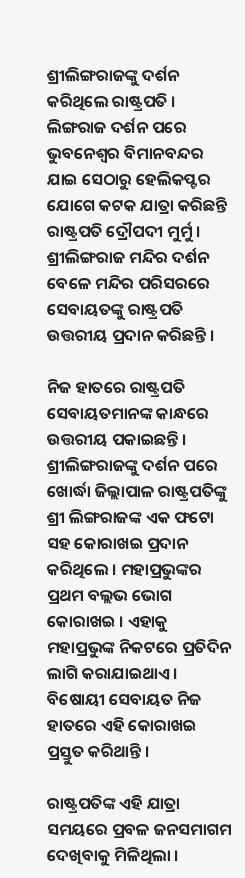ଶ୍ରୀଲିଙ୍ଗରାଜଙ୍କୁ ଦର୍ଶନ କରିଥିଲେ ରାଷ୍ଟ୍ରପତି । ଲିଙ୍ଗରାଜ ଦର୍ଶନ ପରେ ଭୁବନେଶ୍ୱର ବିମାନବନ୍ଦର ଯାଇ ସେଠାରୁ ହେଲିକପ୍ଟର ଯୋଗେ କଟକ ଯାତ୍ରା କରିଛନ୍ତି ରାଷ୍ଟ୍ରପତି ଦ୍ରୌପଦୀ ମୁର୍ମୁ । ଶ୍ରୀଲିଙ୍ଗରାଜ ମନ୍ଦିର ଦର୍ଶନ ବେଳେ ମନ୍ଦିର ପରିସରରେ ସେବାୟତଙ୍କୁ ରାଷ୍ଟ୍ରପତି ଉତ୍ତରୀୟ ପ୍ରଦାନ କରିଛନ୍ତି ।

ନିଜ ହାତରେ ରାଷ୍ଟ୍ରପତି ସେବାୟତମାନଙ୍କ କାନ୍ଧରେ ଉତ୍ତରୀୟ ପକାଇଛନ୍ତି । ଶ୍ରୀଲିଙ୍ଗରାଜଙ୍କୁ ଦର୍ଶନ ପରେ ଖୋର୍ଦ୍ଧା ଜିଲ୍ଲାପାଳ ରାଷ୍ଟ୍ରପତିଙ୍କୁ ଶ୍ରୀ ଲିଙ୍ଗରାଜଙ୍କ ଏକ ଫଟୋ ସହ କୋରାଖଇ ପ୍ରଦାନ କରିଥିଲେ । ମହାପ୍ରଭୁଙ୍କର ପ୍ରଥମ ବଲ୍ଲଭ ଭୋଗ କୋରାଖଇ । ଏହାକୁ ମହାପ୍ରଭୁଙ୍କ ନିକଟରେ ପ୍ରତିଦିନ ଲାଗି କରାଯାଇଥାଏ । ବିଷୋୟୀ ସେବାୟତ ନିଜ ହାତରେ ଏହି କୋରାଖଇ ପ୍ରସ୍ତୁତ କରିଥାନ୍ତି ।

ରାଷ୍ଟ୍ରପତିଙ୍କ ଏହି ଯାତ୍ରା ସମୟରେ ପ୍ରବଳ ଜନସମାଗମ ଦେଖିବାକୁ ମିଳିଥିଲା ।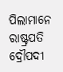ପିଲାମାନେ ରାଷ୍ଟ୍ରପତି ଦ୍ରୌପଦୀ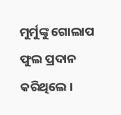ମୁର୍ମୁଙ୍କୁ ଗୋଲାପ ଫୁଲ ପ୍ରଦାନ କରିଥିଲେ ।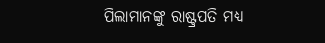ପିଲାମାନଙ୍କୁ ରାଷ୍ଟ୍ରପତି ମଧ୍ୟ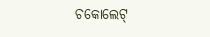ଚକୋଲେଟ୍‌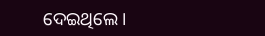ଦେଇଥିଲେ ।